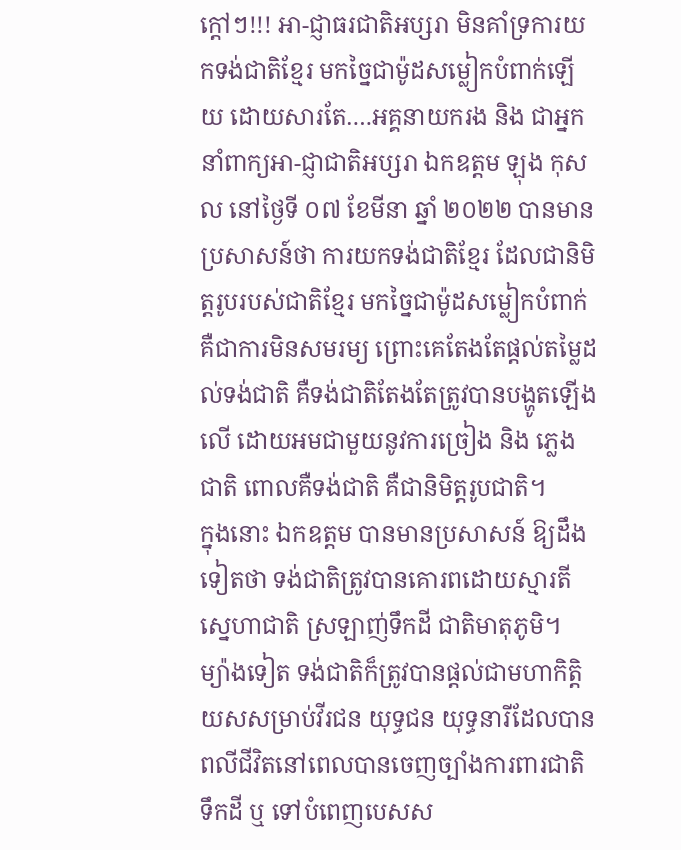ក្តៅៗ!!! អា-ជ្ញាធរជាតិអប្សរា មិនគាំទ្រការយកទង់ជាតិខ្មែរ មកច្នៃជាម៉ូដសម្លៀកបំពាក់ឡើយ ដោយសារតែ….អគ្គនាយករង និង ជាអ្នកនាំពាក្យអា-ជ្ញាជាតិអប្សរា ឯកឧត្ដម ឡុង កុសល នៅថ្ងៃទី ០៧ ខែមីនា ឆ្នាំ ២០២២ បានមានប្រសាសន៍ថា ការយកទង់ជាតិខ្មែរ ដែលជានិមិត្តរូបរបស់ជាតិខ្មែរ មកច្នៃជាម៉ូដសម្លៀកបំពាក់ គឺជាការមិនសមរម្យ ព្រោះគេតែងតែផ្តល់តម្លៃដល់ទង់ជាតិ គឺទង់ជាតិតែងតែត្រូវបានបង្ហូតឡើងលើ ដោយអមជាមួយនូវការច្រៀង និង ភ្លេងជាតិ ពោលគឺទង់ជាតិ គឺជានិមិត្តរូបជាតិ។
ក្នុងនោះ ឯកឧត្តម បានមានប្រសាសន៍ ឱ្យដឹងទៀតថា ទង់ជាតិត្រូវបានគោរពដោយស្មារតីស្នេហាជាតិ ស្រឡាញ់ទឹកដី ជាតិមាតុភូមិ។ ម្យ៉ាងទៀត ទង់ជាតិក៏ត្រូវបានផ្ដល់ជាមហាកិត្តិយសសម្រាប់វីរជន យុទ្ធជន យុទ្ធនារីដែលបានពលីជីវិតនៅពេលបានចេញច្បាំងការពារជាតិ ទឹកដី ឬ ទៅបំពេញបេសស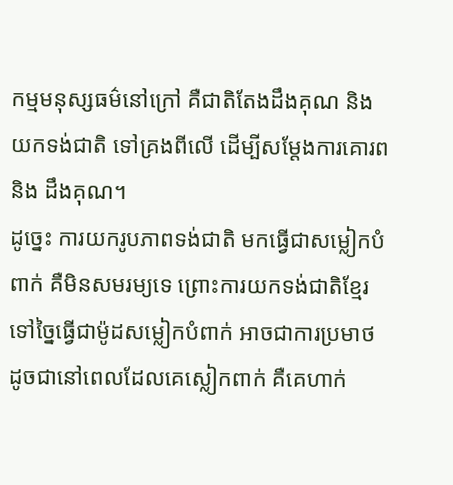កម្មមនុស្សធម៌នៅក្រៅ គឺជាតិតែងដឹងគុណ និង យកទង់ជាតិ ទៅគ្រងពីលើ ដើម្បីសម្តែងការគោរព និង ដឹងគុណ។
ដូច្នេះ ការយករូបភាពទង់ជាតិ មកធ្វើជាសម្លៀកបំពាក់ គឺមិនសមរម្យទេ ព្រោះការយកទង់ជាតិខ្មែរ ទៅច្នៃធ្វើជាម៉ូដសម្លៀកបំពាក់ អាចជាការប្រមាថ ដូចជានៅពេលដែលគេស្លៀកពាក់ គឺគេហាក់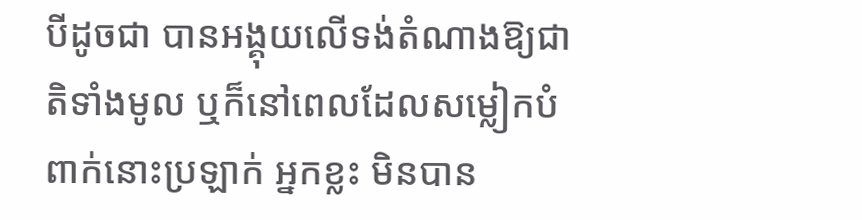បីដូចជា បានអង្គុយលើទង់តំណាងឱ្យជាតិទាំងមូល ឬក៏នៅពេលដែលសម្លៀកបំពាក់នោះប្រឡាក់ អ្នកខ្លះ មិនបាន